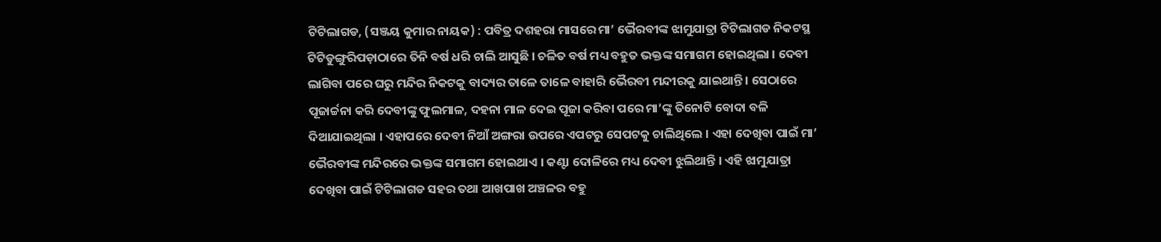ଟିଟିଲାଗଡ, (ସଞ୍ଜୟ କୁମାର ନାୟକ) : ପବିତ୍ର ଦଶହରା ମାସରେ ମା’ ଭୈରବୀଙ୍କ ଝାମୁଯାତ୍ରା ଟିଟିଲାଗଡ ନିକଟସ୍ଥ ଟିଟିଡୁଙ୍ଗୁରିପଡ଼ାଠାରେ ତିନି ବର୍ଷ ଧରି ଚାଲି ଆସୁଛି । ଚଳିତ ବର୍ଷ ମଧ୍ୟ ବହୁତ ଭକ୍ତଙ୍କ ସମାଗମ ହୋଇଥିଲା । ଦେବୀ ଲାଗିବା ପରେ ଘରୁ ମନ୍ଦିର ନିକଟକୁ ବାଦ୍ୟର ତାଳେ ତାଳେ ବାହାରି ଭୈରବୀ ମନ୍ଦୀରକୁ ଯାଇଥାନ୍ତି । ସେଠାରେ ପୂଜାର୍ଚ୍ଚନା କରି ଦେବୀଙ୍କୁ ଫୁଲମାଳ, ଦହନା ମାଳ ଦେଇ ପୂଜା କରିବା ପରେ ମା’ଙ୍କୁ ତିନୋଟି ବୋଦା ବଳି ଦିଆଯାଇଥିଲା । ଏହାପରେ ଦେବୀ ନିଆଁ ଅଙ୍ଗରା ଉପରେ ଏପଟରୁ ସେପଟକୁ ଚାଲିଥିଲେ । ଏହା ଦେଖିବା ପାଇଁ ମା’ ଭୈରବୀଙ୍କ ମନ୍ଦିରରେ ଭକ୍ତଙ୍କ ସମାଗମ ହୋଇଥାଏ । କଣ୍ଟା ଦୋଳିରେ ମଧ୍ୟ ଦେବୀ ଝୁଲିଥାନ୍ତି । ଏହି ଝାମୁଯାତ୍ରା ଦେଖିବା ପାଇଁ ଟିଟିଲାଗଡ ସହର ତଥା ଆଖପାଖ ଅଞ୍ଚଳର ବହୁ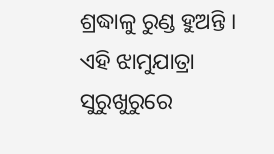ଶ୍ରଦ୍ଧାଳୁ ରୁଣ୍ଡ ହୁଅନ୍ତି । ଏହି ଝାମୁଯାତ୍ରା ସୁରୁଖୁରୁରେ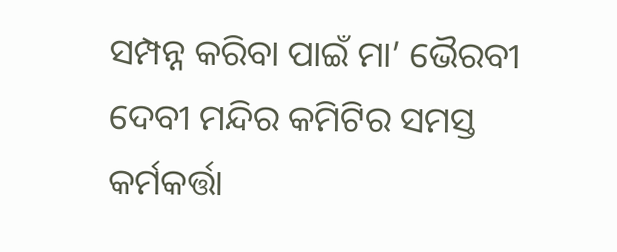ସମ୍ପନ୍ନ କରିବା ପାଇଁ ମା’ ଭୈରବୀ ଦେବୀ ମନ୍ଦିର କମିଟିର ସମସ୍ତ କର୍ମକର୍ତ୍ତା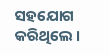ସହଯୋଗ କରିଥିଲେ ।